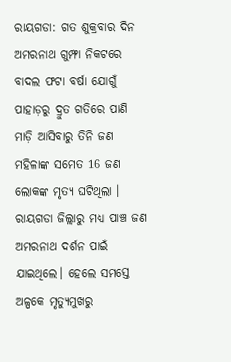ରାୟଗଡା: ଗତ ଶୁକ୍ରବାର ଦିନ ଅମରନାଥ ଗୁମ୍ଫା ନିକଟରେ ବାଦଲ ଫଟା ବର୍ଷା ଯୋଗୁଁ ପାହାଡ଼ରୁ ଦ୍ରୁତ ଗତିରେ ପାଣି ମାଡ଼ି ଆସିବାରୁ ତିନି ଜଣ ମହିଳାଙ୍କ ସମେତ 16 ଜଣ ଲୋକଙ୍କ ମୃତ୍ୟ ଘଟିଥିଲା । ରାୟଗଡା ଜିଲ୍ଲାରୁ ମଧ୍ୟ ପାଞ୍ଚ ଜଣ ଅମରନାଥ ଦର୍ଶନ ପାଇଁ ଯାଇଥିଲେ। ହେଲେ ସମସ୍ତେ ଅଳ୍ପକେ ମୃତ୍ୟୁମୁଖରୁ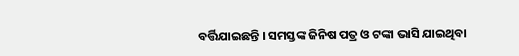ବର୍ତ୍ତିଯାଇଛନ୍ତି । ସମସ୍ତଙ୍କ ଜିନିଷ ପତ୍ର ଓ ଟଙ୍କା ଭାସି ଯାଇଥିବା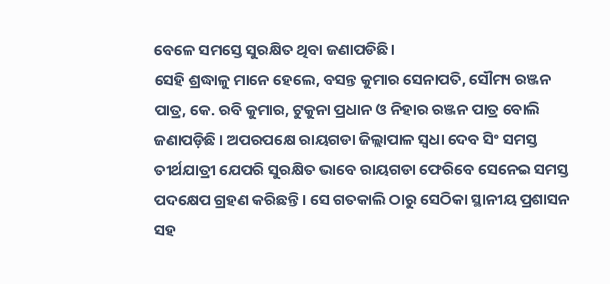ବେଳେ ସମସ୍ତେ ସୁରକ୍ଷିତ ଥିବା ଜଣାପଡିଛି।
ସେହି ଶ୍ରଦ୍ଧାଳୁ ମାନେ ହେଲେ, ବସନ୍ତ କୁମାର ସେନାପତି, ସୌମ୍ୟ ରଞ୍ଜନ ପାତ୍ର, କେ. ରବି କୁମାର, ଟୁକୁନା ପ୍ରଧାନ ଓ ନିହାର ରଞ୍ଜନ ପାତ୍ର ବୋଲି ଜଣାପଡ଼ିଛି । ଅପରପକ୍ଷେ ରାୟଗଡା ଜିଲ୍ଲାପାଳ ସ୍ଵଧା ଦେବ ସିଂ ସମସ୍ତ ତୀର୍ଥଯାତ୍ରୀ ଯେପରି ସୁରକ୍ଷିତ ଭାବେ ରାୟଗଡା ଫେରିବେ ସେନେଇ ସମସ୍ତ ପଦକ୍ଷେପ ଗ୍ରହଣ କରିଛନ୍ତି । ସେ ଗତକାଲି ଠାରୁ ସେଠିକା ସ୍ଥାନୀୟ ପ୍ରଶାସନ ସହ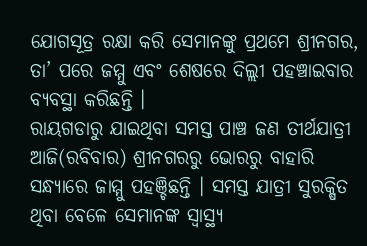ଯୋଗସୂତ୍ର ରକ୍ଷା କରି ସେମାନଙ୍କୁ ପ୍ରଥମେ ଶ୍ରୀନଗର, ତା’ ପରେ ଜମ୍ମୁ ଏବଂ ଶେଷରେ ଦିଲ୍ଲୀ ପହଞ୍ଚାଇବାର ବ୍ୟବସ୍ଥା କରିଛନ୍ତି ।
ରାୟଗଡାରୁ ଯାଇଥିବା ସମସ୍ତ ପାଞ୍ଚ ଜଣ ତୀର୍ଥଯାତ୍ରୀ ଆଜି(ରବିବାର) ଶ୍ରୀନଗରରୁ ଭୋରରୁ ବାହାରି ସନ୍ଧ୍ୟାରେ ଜାମ୍ମୁ ପହଞ୍ଚିଛନ୍ତି । ସମସ୍ତ ଯାତ୍ରୀ ସୁରକ୍ଷିତ ଥିବା ବେଳେ ସେମାନଙ୍କ ସ୍ବାସ୍ଥ୍ୟ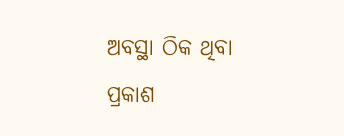ଅବସ୍ଥା ଠିକ ଥିବା ପ୍ରକାଶ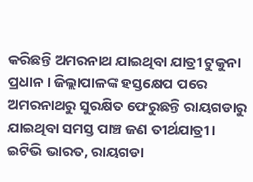କରିଛନ୍ତି ଅମରନାଥ ଯାଇଥିବା ଯାତ୍ରୀ ଟୁକୁନା ପ୍ରଧାନ । ଜିଲ୍ଲାପାଳଙ୍କ ହସ୍ତକ୍ଷେପ ପରେ ଅମରନାଥରୁ ସୁରକ୍ଷିତ ଫେରୁଛନ୍ତି ରାୟଗଡାରୁ ଯାଇଥିବା ସମସ୍ତ ପାଞ୍ଚ ଜଣ ତୀର୍ଥଯାତ୍ରୀ ।
ଇଟିଭି ଭାରତ, ରାୟଗଡା